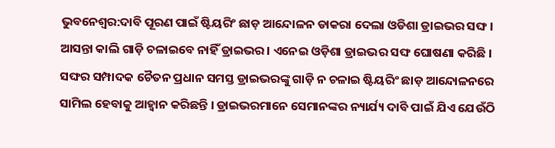ଭୁବନେଶ୍ବର:ଦାବି ପୂରଣ ପାଇଁ ଷ୍ଟିୟରିଂ ଛାଡ଼ ଆନ୍ଦୋଳନ ଡାକରା ଦେଲା ଓଡିଶା ଡ୍ରାଇଭର ସଙ୍ଘ । ଆସନ୍ତା କାଲି ଗାଡ଼ି ଚଳାଇବେ ନାହିଁ ଡ୍ରାଇଭର । ଏନେଇ ଓଡ଼ିଶା ଡ୍ରାଇଭର ସଙ୍ଘ ଘୋଷଣା କରିଛି । ସଙ୍ଘର ସମ୍ପାଦକ ଚୈତନ ପ୍ରଧାନ ସମସ୍ତ ଡ୍ରାଇଭରଙ୍କୁ ଗାଡ଼ି ନ ଚଳାଇ ଷ୍ଟିୟରିଂ ଛାଡ଼ ଆନ୍ଦୋଳନରେ ସାମିଲ ହେବାକୁ ଆହ୍ବାନ କରିଛନ୍ତି । ଡ୍ରାଇଭରମାନେ ସେମାନଙ୍କର ନ୍ୟାର୍ଯ୍ୟ ଦାବି ପାଇଁ ଯିଏ ଯେଉଁଠି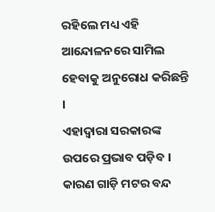ରହିଲେ ମଧ୍ୟ ଏହି ଆନ୍ଦୋଳନରେ ସାମିଲ ହେବାକୁ ଅନୁରୋଧ କରିଛନ୍ତି ।
ଏହାଦ୍ବାରା ସରକାରଙ୍କ ଉପରେ ପ୍ରଭାବ ପଡ଼ିବ । କାରଣ ଗାଡ଼ି ମଟର ବନ୍ଦ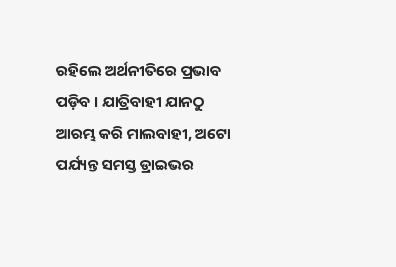ରହିଲେ ଅର୍ଥନୀତିରେ ପ୍ରଭାବ ପଡ଼ିବ । ଯାତ୍ରିବାହୀ ଯାନଠୁ ଆରମ୍ଭ କରି ମାଲବାହୀ, ଅଟୋ ପର୍ଯ୍ୟନ୍ତ ସମସ୍ତ ଡ୍ରାଇଭର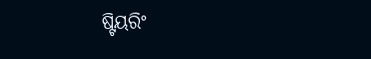ଷ୍ଟିୟରିଂ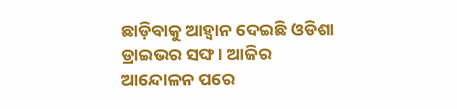ଛାଡ଼ିବାକୁ ଆହ୍ବାନ ଦେଇଛି ଓଡିଶା ଡ୍ରାଇଭର ସଙ୍ଘ । ଆଜିର ଆନ୍ଦୋଳନ ପରେ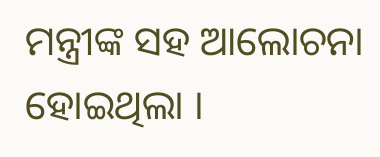ମନ୍ତ୍ରୀଙ୍କ ସହ ଆଲୋଚନା ହୋଇଥିଲା ।